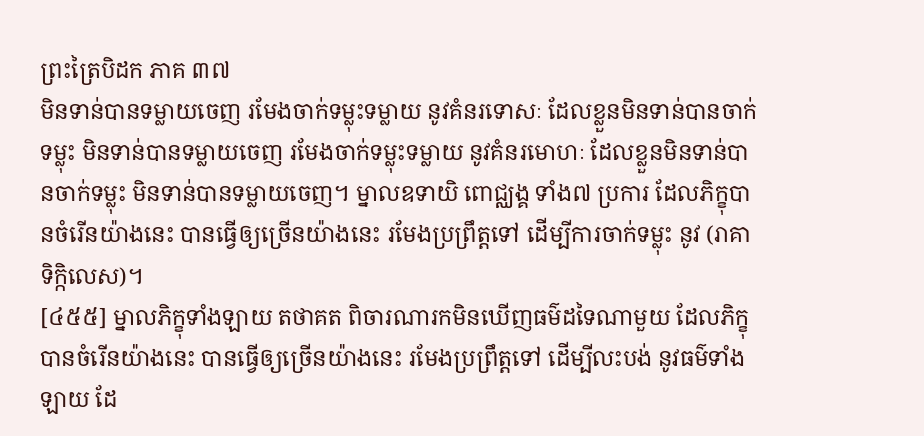ព្រះត្រៃបិដក ភាគ ៣៧
មិនទាន់បានទម្លាយចេញ រមែងចាក់ទម្លុះទម្លាយ នូវគំនរទោសៈ ដែលខ្លួនមិនទាន់បានចាក់ទម្លុះ មិនទាន់បានទម្លាយចេញ រមែងចាក់ទម្លុះទម្លាយ នូវគំនរមោហៈ ដែលខ្លួនមិនទាន់បានចាក់ទម្លុះ មិនទាន់បានទម្លាយចេញ។ ម្នាលឧទាយិ ពោជ្ឈង្គ ទាំង៧ ប្រការ ដែលភិក្ខុបានចំរើនយ៉ាងនេះ បានធ្វើឲ្យច្រើនយ៉ាងនេះ រមែងប្រព្រឹត្តទៅ ដើម្បីការចាក់ទម្លុះ នូវ (រាគាទិក្កិលេស)។
[៤៥៥] ម្នាលភិក្ខុទាំងឡាយ តថាគត ពិចារណារកមិនឃើញធម៌ដទៃណាមួយ ដែលភិក្ខុបានចំរើនយ៉ាងនេះ បានធ្វើឲ្យច្រើនយ៉ាងនេះ រមែងប្រព្រឹត្តទៅ ដើម្បីលះបង់ នូវធម៌ទាំងឡាយ ដែ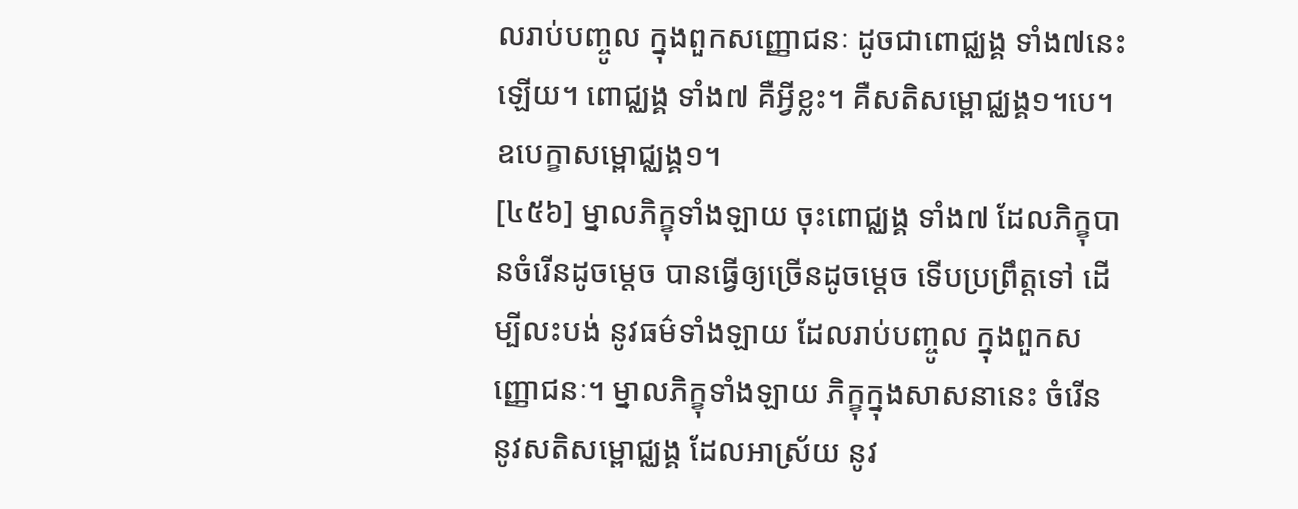លរាប់បញ្ចូល ក្នុងពួកសញ្ញោជនៈ ដូចជាពោជ្ឈង្គ ទាំង៧នេះឡើយ។ ពោជ្ឈង្គ ទាំង៧ គឺអ្វីខ្លះ។ គឺសតិសម្ពោជ្ឈង្គ១។បេ។ ឧបេក្ខាសម្ពោជ្ឈង្គ១។
[៤៥៦] ម្នាលភិក្ខុទាំងឡាយ ចុះពោជ្ឈង្គ ទាំង៧ ដែលភិក្ខុបានចំរើនដូចម្តេច បានធ្វើឲ្យច្រើនដូចម្តេច ទើបប្រព្រឹត្តទៅ ដើម្បីលះបង់ នូវធម៌ទាំងឡាយ ដែលរាប់បញ្ចូល ក្នុងពួកសញ្ញោជនៈ។ ម្នាលភិក្ខុទាំងឡាយ ភិក្ខុក្នុងសាសនានេះ ចំរើន នូវសតិសម្ពោជ្ឈង្គ ដែលអាស្រ័យ នូវ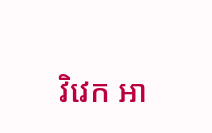វិវេក អា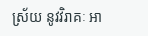ស្រ័យ នូវវិរាគៈ អា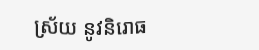ស្រ័យ នូវនិរោធ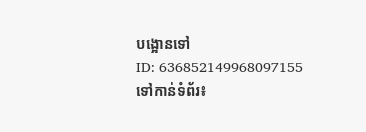បង្អោនទៅ
ID: 636852149968097155
ទៅកាន់ទំព័រ៖